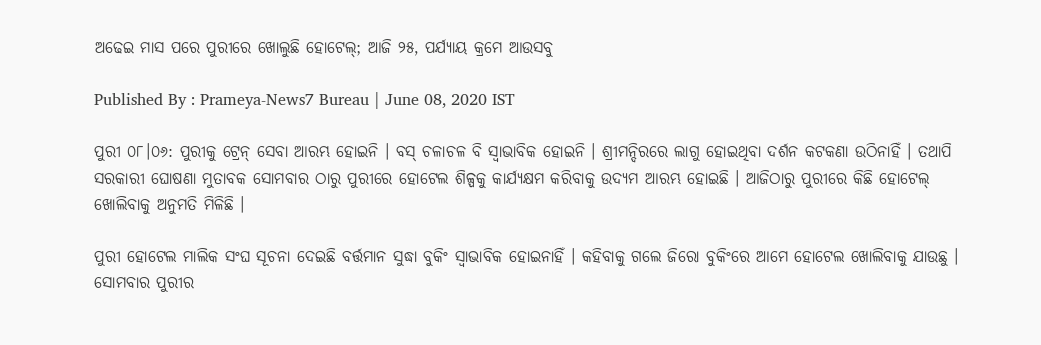ଅଢେଇ ମାସ ପରେ ପୁରୀରେ ଖୋଲୁଛି ହୋଟେଲ୍‌; ଆଜି ୨୫, ପର୍ଯ୍ୟାୟ କ୍ରମେ ଆଉସବୁ

Published By : Prameya-News7 Bureau | June 08, 2020 IST

ପୁରୀ ୦୮।୦୬: ପୁରୀକୁ ଟ୍ରେନ୍‌ ସେବା ଆରମ୍ଭ ହୋଇନି । ବସ୍‌ ଚଳାଚଳ ବି ସ୍ୱାଭାବିକ ହୋଇନି । ଶ୍ରୀମନ୍ଦିରରେ ଲାଗୁ ହୋଇଥିବା ଦର୍ଶନ କଟକଣା ଉଠିନାହିଁ । ତଥାପି ସରକାରୀ ଘୋଷଣା ମୁତାବକ ସୋମବାର ଠାରୁ ପୁରୀରେ ହୋଟେଲ ଶିଳ୍ପକୁ କାର୍ଯ୍ୟକ୍ଷମ କରିବାକୁ ଉଦ୍ୟମ ଆରମ୍ଭ ହୋଇଛି । ଆଜିଠାରୁ ପୁରୀରେ କିଛି ହୋଟେଲ୍‌ ଖୋଲିବାକୁ ଅନୁମତି ମିଳିଛି ।

ପୁରୀ ହୋଟେଲ ମାଲିକ ସଂଘ ସୂଚନା ଦେଇଛି ବର୍ତ୍ତମାନ ସୁଦ୍ଧା ବୁକିଂ ସ୍ୱାଭାବିକ ହୋଇନାହିଁ । କହିବାକୁ ଗଲେ ଜିରୋ ବୁକିଂରେ ଆମେ ହୋଟେଲ ଖୋଲିବାକୁ ଯାଉଛୁ । ସୋମବାର ପୁରୀର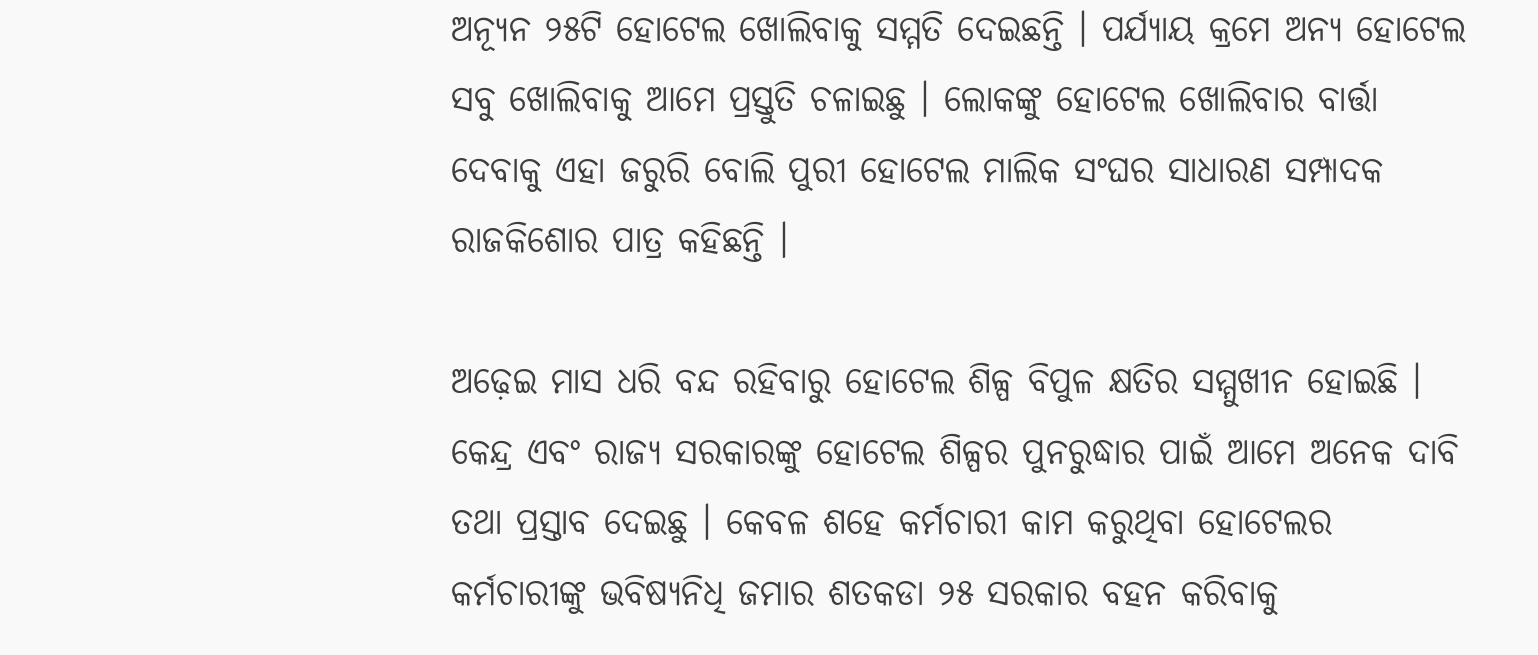ଅନ୍ୟୂନ ୨୫ଟି ହୋଟେଲ ଖୋଲିବାକୁ ସମ୍ମତି ଦେଇଛନ୍ତି । ପର୍ଯ୍ୟାୟ କ୍ରମେ ଅନ୍ୟ ହୋଟେଲ ସବୁ ଖୋଲିବାକୁ ଆମେ ପ୍ରସ୍ତୁତି ଚଳାଇଛୁ । ଲୋକଙ୍କୁ ହୋଟେଲ ଖୋଲିବାର ବାର୍ତ୍ତା ଦେବାକୁ ଏହା ଜରୁରି ବୋଲି ପୁରୀ ହୋଟେଲ ମାଲିକ ସଂଘର ସାଧାରଣ ସମ୍ପାଦକ ରାଜକିଶୋର ପାତ୍ର କହିଛନ୍ତି ।

ଅଢ଼େଇ ମାସ ଧରି ବନ୍ଦ ରହିବାରୁ ହୋଟେଲ ଶିଳ୍ପ ବିପୁଳ କ୍ଷତିର ସମ୍ମୁଖୀନ ହୋଇଛି । କେନ୍ଦ୍ର ଏବଂ ରାଜ୍ୟ ସରକାରଙ୍କୁ ହୋଟେଲ ଶିଳ୍ପର ପୁନରୁଦ୍ଧାର ପାଇଁ ଆମେ ଅନେକ ଦାବି ତଥା ପ୍ରସ୍ତାବ ଦେଇଛୁ । କେବଳ ଶହେ କର୍ମଚାରୀ କାମ କରୁଥିବା ହୋଟେଲର କର୍ମଚାରୀଙ୍କୁ ଭବିଷ୍ୟନିଧି ଜମାର ଶତକଡା ୨୫ ସରକାର ବହନ କରିବାକୁ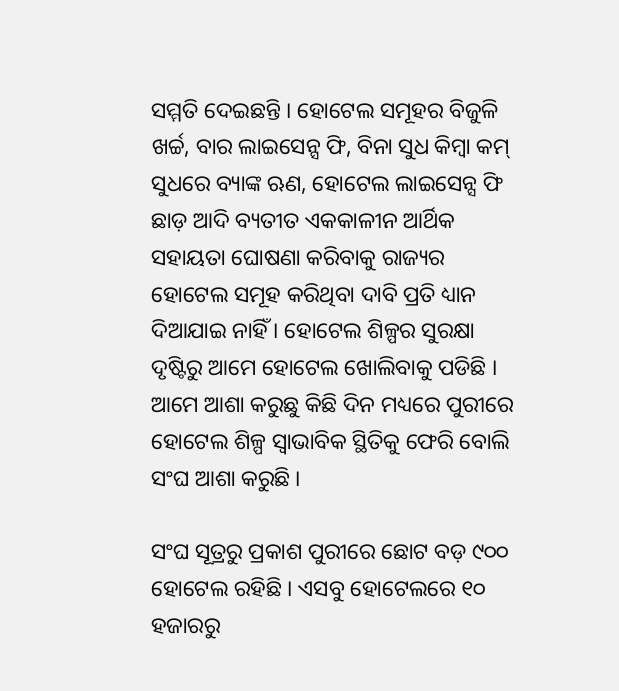ସମ୍ମତି ଦେଇଛନ୍ତି । ହୋଟେଲ ସମୂହର ବିଜୁଳି ଖର୍ଚ୍ଚ, ବାର ଲାଇସେନ୍ସ ଫି, ବିନା ସୁଧ କିମ୍ବା କମ୍‌ ସୁଧରେ ବ୍ୟାଙ୍କ ଋଣ, ହୋଟେଲ ଲାଇସେନ୍ସ ଫି ଛାଡ଼ ଆଦି ବ୍ୟତୀତ ଏକକାଳୀନ ଆର୍ଥିକ ସହାୟତା ଘୋଷଣା କରିବାକୁ ରାଜ୍ୟର ହୋଟେଲ ସମୂହ କରିଥିବା ଦାବି ପ୍ରତି ଧ୍ୟାନ ଦିଆଯାଇ ନାହିଁ । ହୋଟେଲ ଶିଳ୍ପର ସୁରକ୍ଷା ଦୃଷ୍ଟିରୁ ଆମେ ହୋଟେଲ ଖୋଲିବାକୁ ପଡିଛି । ଆମେ ଆଶା କରୁଛୁ କିଛି ଦିନ ମଧ୍ୟରେ ପୁରୀରେ ହୋଟେଲ ଶିଳ୍ପ ସ୍ୱାଭାବିକ ସ୍ଥିତିକୁ ଫେରି ବୋଲି ସଂଘ ଆଶା କରୁଛି ।

ସଂଘ ସୂତ୍ରରୁ ପ୍ରକାଶ ପୁରୀରେ ଛୋଟ ବଡ଼ ୯୦୦ ହୋଟେଲ ରହିଛି । ଏସବୁ ହୋଟେଲରେ ୧୦ ହଜାରରୁ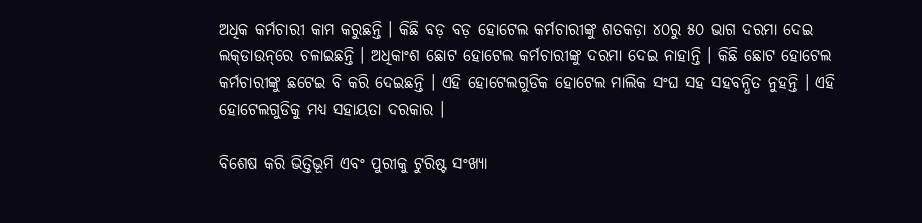ଅଧିକ କର୍ମଚାରୀ କାମ କରୁଛନ୍ତି । କିଛି ବଡ଼ ବଡ଼ ହୋଟେଲ କର୍ମଚାରୀଙ୍କୁ ଶତକଡ଼ା ୪୦ରୁ ୫୦ ଭାଗ ଦରମା ଦେଇ ଲକ୍‌ଡାଉନ୍‌ରେ ଚଳାଇଛନ୍ତି । ଅଧିକାଂଶ ଛୋଟ ହୋଟେଲ କର୍ମଚାରୀଙ୍କୁ ଦରମା ଦେଇ ନାହାନ୍ତି । କିଛି ଛୋଟ ହୋଟେଲ କର୍ମଚାରୀଙ୍କୁ ଛଟେଇ ବି କରି ଦେଇଛନ୍ତି । ଏହି ହୋଟେଲଗୁଡିକ ହୋଟେଲ ମାଲିକ ସଂଘ ସହ ସହବନ୍ଧିତ ନୁହନ୍ତି । ଏହି ହୋଟେଲଗୁଡିକୁ ମଧ୍ୟ ସହାୟତା ଦରକାର ।

ବିଶେଷ କରି ଭିତ୍ତିଭୂମି ଏବଂ ପୁରୀକୁ ଟୁରିଷ୍ଟ ସଂଖ୍ୟା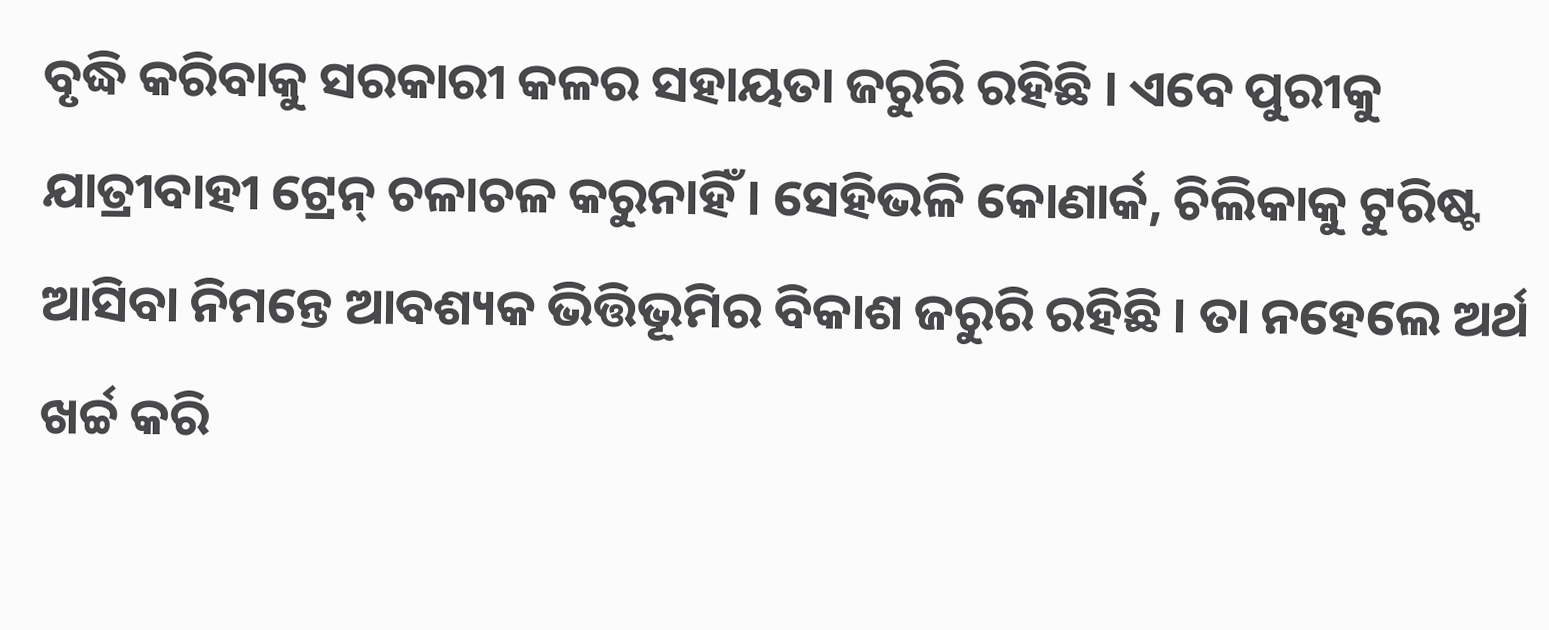ବୃଦ୍ଧି କରିବାକୁ ସରକାରୀ କଳର ସହାୟତା ଜରୁରି ରହିଛି । ଏବେ ପୁରୀକୁ ଯାତ୍ରୀବାହୀ ଟ୍ରେନ୍‌ ଚଳାଚଳ କରୁନାହିଁ । ସେହିଭଳି କୋଣାର୍କ, ଚିଲିକାକୁ ଟୁରିଷ୍ଟ ଆସିବା ନିମନ୍ତେ ଆବଶ୍ୟକ ଭିତ୍ତିଭୂମିର ବିକାଶ ଜରୁରି ରହିଛି । ତା ନହେଲେ ଅର୍ଥ ଖର୍ଚ୍ଚ କରି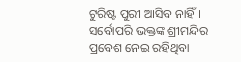ଟୁରିଷ୍ଟ ପୁରୀ ଆସିବ ନାହିଁ । ସର୍ବୋପରି ଭକ୍ତଙ୍କ ଶ୍ରୀମନ୍ଦିର ପ୍ରବେଶ ନେଇ ରହିଥିବା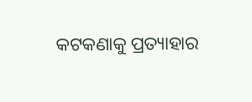କଟକଣାକୁ ପ୍ରତ୍ୟାହାର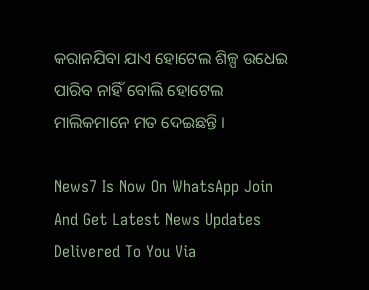କରାନଯିବା ଯାଏ ହୋଟେଲ ଶିଳ୍ପ ଉଧେଇ ପାରିବ ନାହିଁ ବୋଲି ହୋଟେଲ ମାଲିକମାନେ ମତ ଦେଇଛନ୍ତି ।

News7 Is Now On WhatsApp Join And Get Latest News Updates Delivered To You Via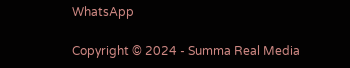WhatsApp

Copyright © 2024 - Summa Real Media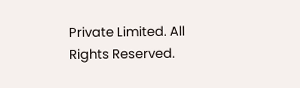Private Limited. All Rights Reserved.